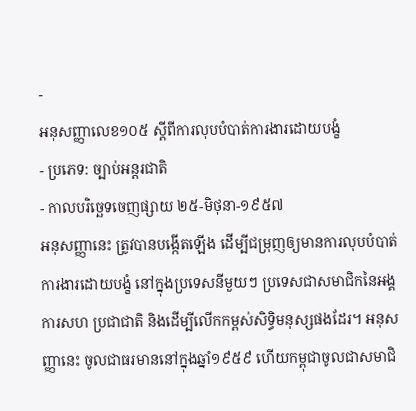-
អនុសញ្ញាលេខ១០៥ ស្តីពីការលុបបំបាត់ការងារដោយបង្ខំ
- ប្រភេទ: ច្បាប់អន្តរជាតិ
- កាលបរិច្ឆេទចេញផ្សាយ ២៥-មិថុនា-១៩៥៧
អនុសញ្ញានេះ ត្រូវបានបង្កើតឡើង ដើម្បីជម្រុញឲ្យមានការលុបបំបាត់ការងារដោយបង្ខំ នៅក្នុងប្រទេសនីមួយៗ ប្រទេសជាសមាជិកនៃអង្គការសហ ប្រជាជាតិ និងដើម្បីលើកកម្ពស់សិទិ្ធមនុស្សផងដែរ។ អនុសញ្ញានេះ ចូលជាធរមាននៅក្នុងឆ្នាំ១៩៥៩ ហើយកម្ពុជាចូលជាសមាជិ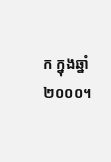ក ក្នុងឆ្នាំ២០០០។